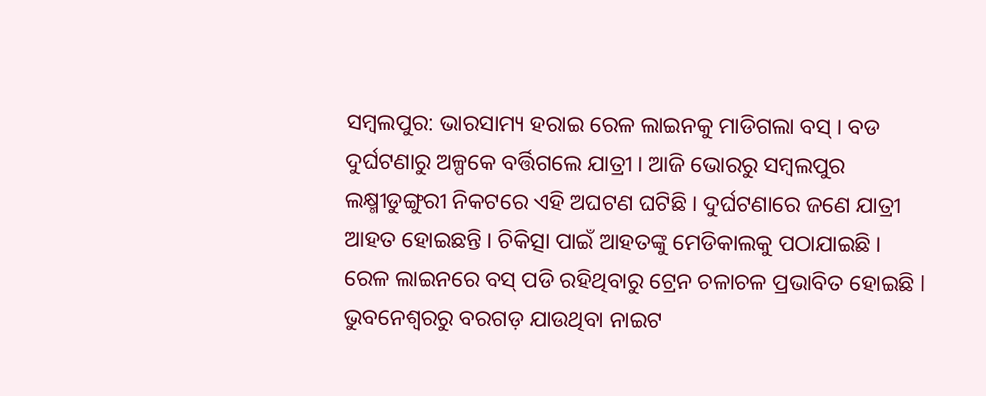ସମ୍ବଲପୁର: ଭାରସାମ୍ୟ ହରାଇ ରେଳ ଲାଇନକୁ ମାଡିଗଲା ବସ୍ । ବଡ ଦୁର୍ଘଟଣାରୁ ଅଳ୍ପକେ ବର୍ତ୍ତିଗଲେ ଯାତ୍ରୀ । ଆଜି ଭୋରରୁ ସମ୍ବଲପୁର ଲକ୍ଷ୍ମୀଡୁଙ୍ଗୁରୀ ନିକଟରେ ଏହି ଅଘଟଣ ଘଟିଛି । ଦୁର୍ଘଟଣାରେ ଜଣେ ଯାତ୍ରୀ ଆହତ ହୋଇଛନ୍ତି । ଚିକିତ୍ସା ପାଇଁ ଆହତଙ୍କୁ ମେଡିକାଲକୁ ପଠାଯାଇଛି । ରେଳ ଲାଇନରେ ବସ୍ ପଡି ରହିଥିବାରୁ ଟ୍ରେନ ଚଳାଚଳ ପ୍ରଭାବିତ ହୋଇଛି l ଭୁବନେଶ୍ୱରରୁ ବରଗଡ଼ ଯାଉଥିବା ନାଇଟ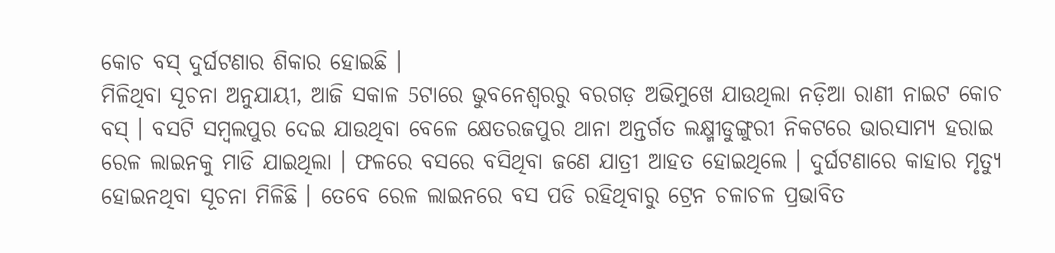କୋଚ ବସ୍ ଦୁର୍ଘଟଣାର ଶିକାର ହୋଇଛି ।
ମିଳିଥିବା ସୂଚନା ଅନୁଯାୟୀ, ଆଜି ସକାଳ 5ଟାରେ ଭୁବନେଶ୍ୱରରୁ ବରଗଡ଼ ଅଭିମୁଖେ ଯାଉଥିଲା ନଡ଼ିଆ ରାଣୀ ନାଇଟ କୋଚ ବସ୍ । ବସଟି ସମ୍ବଲପୁର ଦେଇ ଯାଉଥିବା ବେଳେ କ୍ଷେତରଜପୁର ଥାନା ଅନ୍ତର୍ଗତ ଲକ୍ଷ୍ମୀଡୁଙ୍ଗୁରୀ ନିକଟରେ ଭାରସାମ୍ୟ ହରାଇ ରେଳ ଲାଇନକୁ ମାଡି ଯାଇଥିଲା । ଫଳରେ ବସରେ ବସିଥିବା ଜଣେ ଯାତ୍ରୀ ଆହତ ହୋଇଥିଲେ । ଦୁର୍ଘଟଣାରେ କାହାର ମୃତ୍ୟୁ ହୋଇନଥିବା ସୂଚନା ମିଳିଛି । ତେବେ ରେଳ ଲାଇନରେ ବସ ପଡି ରହିଥିବାରୁ ଟ୍ରେନ ଚଳାଚଳ ପ୍ରଭାବିତ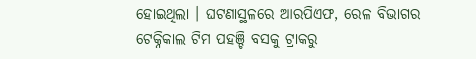ହୋଇଥିଲା । ଘଟଣାସ୍ଥଳରେ ଆରପିଏଫ, ରେଳ ବିଭାଗର ଟେକ୍ନିକାଲ ଟିମ ପହଞ୍ଚି ବସକୁ ଟ୍ରାକରୁ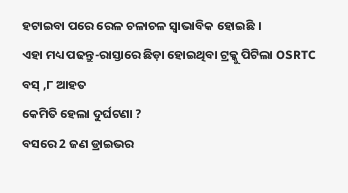ହଟାଇବା ପରେ ରେଳ ଚଳାଚଳ ସ୍ୱାଭାବିକ ହୋଇଛି ।
ଏହା ମଧ୍ୟ ପଢନ୍ତୁ-ରାସ୍ତାରେ ଛିଡ଼ା ହୋଇଥିବା ଟ୍ରକ୍କୁ ପିଟିଲା OSRTC ବସ୍ ,୮ ଆହତ
କେମିତି ହେଲା ଦୁର୍ଘଟଣା ?
ବସରେ 2 ଜଣ ଡ୍ରାଇଭର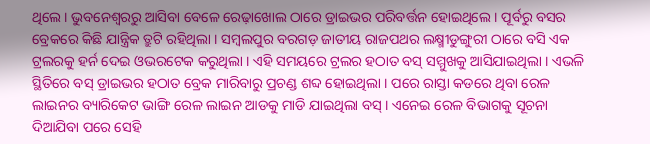ଥିଲେ । ଭୁବନେଶ୍ୱରରୁ ଆସିବା ବେଳେ ରେଢ଼ାଖୋଲ ଠାରେ ଡ୍ରାଇଭର ପରିବର୍ତ୍ତନ ହୋଇଥିଲେ । ପୂର୍ବରୁ ବସର ବ୍ରେକରେ କିଛି ଯାନ୍ତ୍ରିକ ତ୍ରୁଟି ରହିଥିଲା । ସମ୍ବଲପୁର ବରଗଡ଼ ଜାତୀୟ ରାଜପଥର ଲକ୍ଷ୍ମୀଡୁଙ୍ଗୁରୀ ଠାରେ ବସି ଏକ ଟ୍ରଲରକୁ ହର୍ନ ଦେଇ ଓଭରଟେକ କରୁଥିଲା । ଏହି ସମୟରେ ଟ୍ରଲର ହଠାତ ବସ୍ ସମ୍ମୁଖକୁ ଆସିଯାଇଥିଲା । ଏଭଳି ସ୍ଥିତିରେ ବସ୍ ଡ୍ରାଇଭର ହଠାତ ବ୍ରେକ ମାରିବାରୁ ପ୍ରଚଣ୍ଡ ଶବ୍ଦ ହୋଇଥିଲା । ପରେ ରାସ୍ତା କଡରେ ଥିବା ରେଳ ଲାଇନର ବ୍ୟାରିକେଟ ଭାଙ୍ଗି ରେଳ ଲାଇନ ଆଡକୁ ମାଡି ଯାଇଥିଲା ବସ୍ । ଏନେଇ ରେଳ ବିଭାଗକୁ ସୂଚନା ଦିଆଯିବା ପରେ ସେହି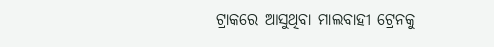ଟ୍ରାକରେ ଆସୁଥିବା ମାଲବାହୀ ଟ୍ରେନକୁ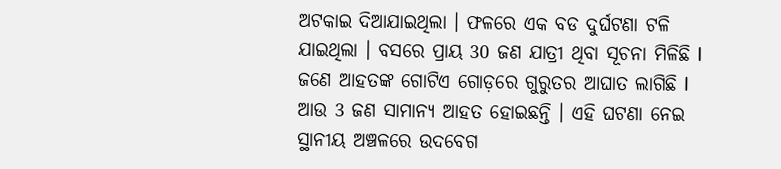ଅଟକାଇ ଦିଆଯାଇଥିଲା । ଫଳରେ ଏକ ବଡ ଦୁର୍ଘଟଣା ଟଳି ଯାଇଥିଲା । ବସରେ ପ୍ରାୟ 30 ଜଣ ଯାତ୍ରୀ ଥିବା ସୂଚନା ମିଳିଛି l ଜଣେ ଆହତଙ୍କ ଗୋଟିଏ ଗୋଡ଼ରେ ଗୁରୁତର ଆଘାତ ଲାଗିଛି l ଆଉ 3 ଜଣ ସାମାନ୍ୟ ଆହତ ହୋଇଛନ୍ତି । ଏହି ଘଟଣା ନେଇ ସ୍ଥାନୀୟ ଅଞ୍ଚଳରେ ଉଦବେଗ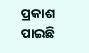ପ୍ରକାଶ ପାଇଛି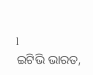l
ଇଟିଭି ଭାରତ,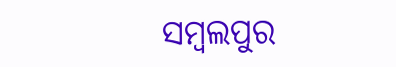ସମ୍ବଲପୁର